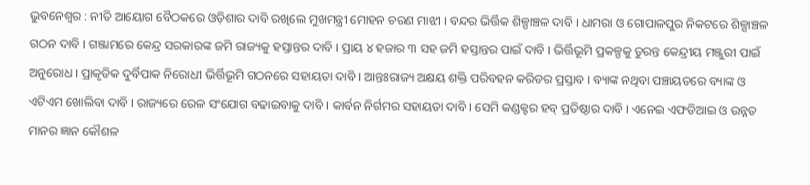ଭୁବନେଶ୍ୱର : ନୀତି ଆୟୋଗ ବୈଠକରେ ଓଡ଼ିଶାର ଦାବି ରଖିଲେ ମୁଖମନ୍ତ୍ରୀ ମୋହନ ଚରଣ ମାଝୀ । ବନ୍ଦର ଭିର୍ତ୍ତିକ ଶିଳ୍ପାଞ୍ଚଳ ଦାବି । ଧାମରା ଓ ଗୋପାଳପୁର ନିକଟରେ ଶିଳ୍ପାଞ୍ଚଳ ଗଠନ ଦାବି । ଗଞ୍ଜାମରେ କେନ୍ଦ୍ର ସରକାରଙ୍କ ଜମି ରାଜ୍ୟକୁ ହସ୍ତାନ୍ତର ଦାବି । ପ୍ରାୟ ୪ ହଜାର ୩ ସହ ଜମି ହସ୍ତାନ୍ତର ପାଇଁ ଦାବି । ଭିର୍ତ୍ତିଭୂମି ପ୍ରକଳ୍ପକୁ ତୁରନ୍ତ କେନ୍ଦ୍ରୀୟ ମଞ୍ଜୁରୀ ପାଇଁ ଅନୁରୋଧ । ପ୍ରାକୃତିକ ଦୁର୍ବିପାକ ନିରୋଧୀ ଭିର୍ତ୍ତିଭୂମି ଗଠନରେ ସହାୟତା ଦାବି । ଆନ୍ତଃରାଜ୍ୟ ଅକ୍ଷୟ ଶକ୍ତି ପରିବହନ କରିଡର ପ୍ରସ୍ତାବ । ବ୍ୟାଙ୍କ ନଥିବା ପଞ୍ଚାୟତରେ ବ୍ୟାଙ୍କ ଓ ଏଟିଏମ ଖୋଲିବା ଦାବି । ରାଜ୍ୟରେ ରେଳ ସଂଯୋଗ ବଢାଇବାକୁ ଦାବି । କାର୍ବନ ନିର୍ଗମର ସହାୟତା ଦାବି । ସେମି କଣ୍ଡକ୍ଟର ହବ୍ ପ୍ରତିଷ୍ଠାର ଦାବି । ଏନେଇ ଏଫଡିଆଇ ଓ ଉନ୍ନତ ମାନର ଜ୍ଞାନ କୌଶଳ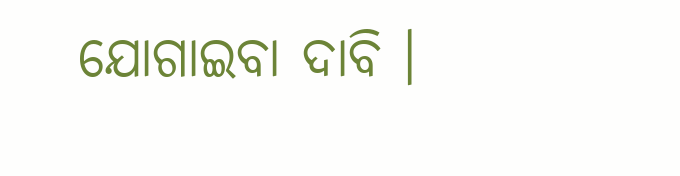ଯୋଗାଇବା ଦାବି ।